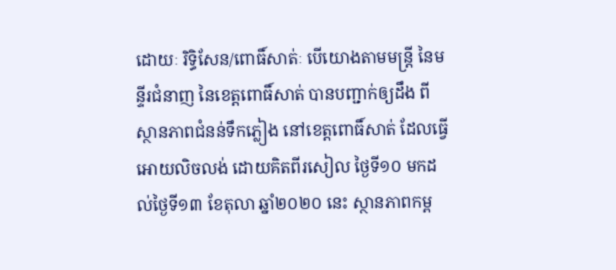ដោយៈ រិទ្ធិសែន/ពោធិ៍សាត់ៈ បើយោងតាមមន្ត្រី នៃមន្ទីរជំនាញ នៃខេត្តពោធិ៍សាត់ បានបញ្ជាក់ឲ្យដឹង ពីស្ថានភាពជំនន់ទឹកភ្លៀង នៅខេត្តពោធិ៍សាត់ ដែលធ្វើអោយលិចលង់ ដោយគិតពីរសៀល ថ្ងៃទី១០ មកដល់ថ្ងៃទី១៣ ខែតុលា ឆ្នាំ២០២០ នេះ ស្ថានភាពកម្ព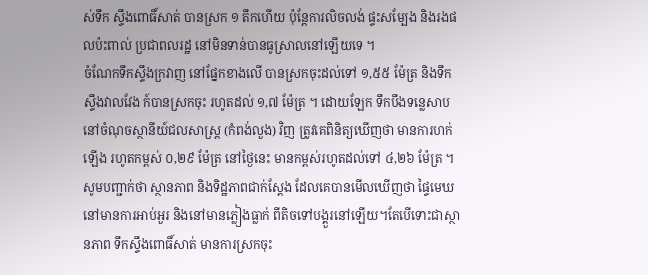ស់ទឹក ស្ទឹងពោធិ៍សាត់ បានស្រក ១ តឹកហើយ ប៉ុន្តែការលិចលង់ ផ្ទះសម្បែង និងរងផលប៉ះពាល់ ប្រជាពលរដ្ឋ នៅមិនទាន់បានធូស្រាលនៅឡើយទេ ។
ចំណែកទឹកស្ទឹងក្រវាញ នៅផ្នែកខាងលើ បានស្រកចុះដល់ទៅ ១,៥៥ ម៉ែត្រ និងទឹកស្ទឹងវាលវែង ក៍បានស្រកចុះ រហូតដល់ ១,៧ ម៉ែត្រ ។ ដោយឡែក ទឹកបឹងទន្លេសាប នៅចំណុចស្ថានីយ៍ជលសាស្ត្រ (កំពង់លួង) វិញ ត្រូវគេពិនិត្យឃើញថា មានការហក់ឡើង រហូតកម្ពស់ ០,២៩ ម៉ែត្រ នៅថ្ងៃនេះ មានកម្ពស់រហូតដល់ទៅ ៤,២៦ ម៉ែត្រ ។
សូមបញ្ជាក់ថា ស្ថានភាព និងទិដ្ឋភាពជាក់ស្តែង ដែលគេបានមើលឃើញថា ផ្ទៃមេឃ នៅមានការអាប់អួរ និងនៅមានភ្លៀងធ្លាក់ ពីតិចទៅបង្គួរនៅឡើយ។តែបើទោះជាស្ថានភាព ទឹកស្ទឹងពោធិ៍សាត់ មានការស្រកចុះ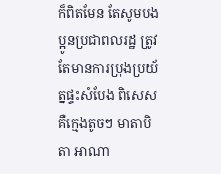ក៏ពិតមែន តែសូមបងប្អូនប្រជាពលរដ្ឋ ត្រូវតែមានការប្រុងប្រយ័ត្នផ្ទះសំបែង ពិសេសគឺក្មេងតូចៗ មាតាបិតា អាណា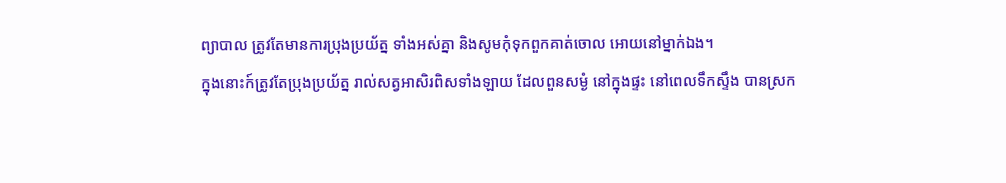ព្យាបាល ត្រូវតែមានការប្រុងប្រយ័ត្ន ទាំងអស់គ្នា និងសូមកុំទុកពួកគាត់ចោល អោយនៅម្នាក់ឯង។
ក្នុងនោះក៍ត្រូវតែប្រុងប្រយ័ត្ន រាល់សត្វអាសិរពិសទាំងឡាយ ដែលពួនសម្ងំ នៅក្នុងផ្ទះ នៅពេលទឹកស្ទឹង បានស្រក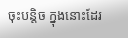ចុះបន្តិច ក្នុងនោះដែរ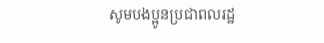សូមបងប្អូនប្រជាពលរដ្ឋ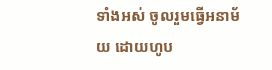ទាំងអស់ ចូលរួមធ្វើអនាម័យ ដោយហូប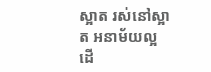ស្អាត រស់នៅស្អាត អនាម័យល្អ ដើ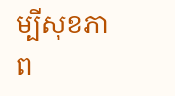ម្បីសុខភាព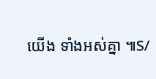យើង ទាំងអស់គ្នា ៕S/